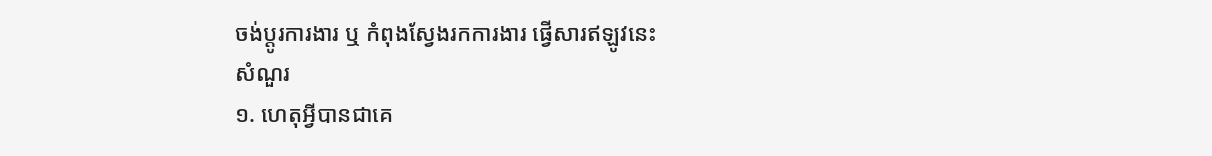ចង់ប្តូរការងារ ឬ កំពុងស្វែងរកការងារ ផ្វើសារឥឡូវនេះ
សំណួរ
១. ហេតុអ្វីបានជាគេ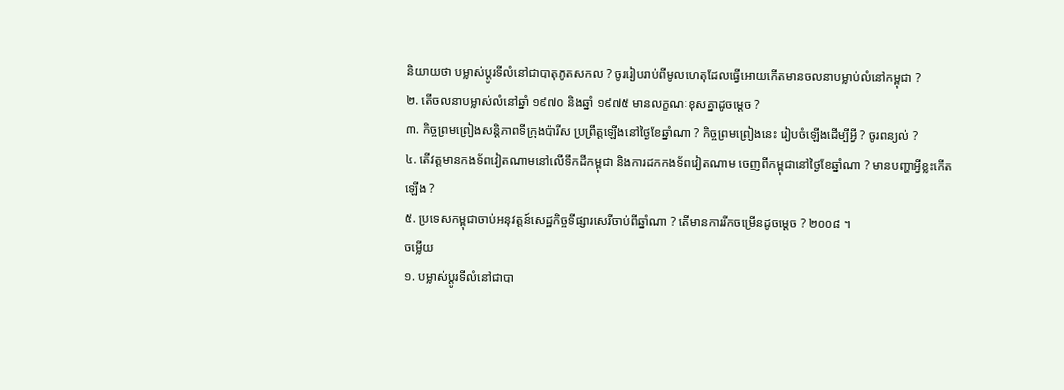និយាយថា បម្លាស់ប្ដូរទីលំនៅជាបាតុភូតសកល ? ចូររៀបរាប់ពីមូលហេតុដែលធ្វើអោយកើតមានចលនាបម្លាប់លំនៅកម្ពុជា ?
២. តើចលនាបម្លាស់លំនៅឆ្នាំ ១៩៧០ និងឆ្នាំ ១៩៧៥ មានលក្ខណៈខុសគ្នាដូចម្ដេច ?
៣. កិច្ចព្រមព្រៀងសន្ដិភាពទីក្រុងប៉ារីស ប្រព្រឹត្តឡើងនៅថ្ងៃខែឆ្នាំណា ? កិច្ចព្រមព្រៀងនេះ រៀបចំឡើងដើម្បីអ្វី ? ចូរពន្យល់ ?
៤. តើវត្តមានកងទ័ពវៀតណាមនៅលើទឹកដីកម្ពុជា និងការដកកងទ័ពវៀតណាម ចេញពីកម្ពុជានៅថ្ងៃខែឆ្នាំណា ? មានបញ្ហាអ្វីខ្លះកើតឡើង ?
៥. ប្រទេសកម្ពុជាចាប់អនុវត្តន៍សេដ្ឋកិច្ចទីផ្សារសេរីចាប់ពីឆ្នាំណា ? តើមានការរីកចម្រើនដូចម្ដេច ? ២០០៨ ។
ចម្លើយ
១. បម្លាស់ប្ដូរទីលំនៅជាបា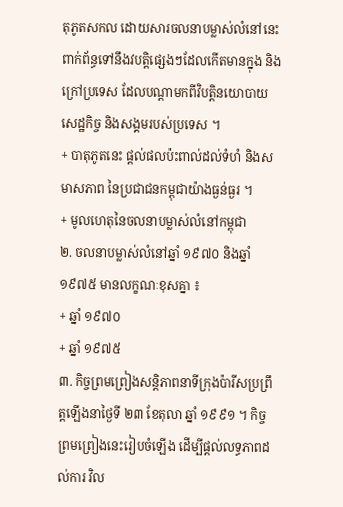តុភូតសកល ដោយសារចលនាបម្លាស់លំនៅនេះពាក់ព័ន្ធទៅនឹងវបត្តិផ្សេងៗដែលកើតមានក្នុង និងក្រៅប្រទេស ដែលបណ្ដាមកពីវិបត្តិនយោបាយ សេដ្ឋកិច្ច និងសង្គមរបស់ប្រទេស ។
+ បាតុភូតនេះ ផ្ដល់ផលប៉ះពាល់ដល់ទំហំ និងសមាសភាព នៃប្រជាជនកម្ពុជាយ៉ាងធ្ងន់ធ្ងរ ។
+ មូលហេតុនៃចលនាបម្លាស់លំនៅកម្ពុជា
២. ចលនាបម្លាស់លំនៅឆ្នាំ ១៩៧០ និងឆ្នាំ ១៩៧៥ មានលក្ខណៈខុសគ្នា ៖
+ ឆ្នាំ ១៩៧០
+ ឆ្នាំ ១៩៧៥
៣. កិច្ចព្រមព្រៀងសន្ដិភាពនាទីក្រុងប៉ារីសប្រព្រឹត្តឡើងនាថ្ងៃទី ២៣ ខែតុលា ឆ្នាំ ១៩៩១ ។ កិច្ចព្រមព្រៀងនេះរៀបចំឡើង ដើម្បីផ្ដល់លទ្ធភាពដល់ការ វិល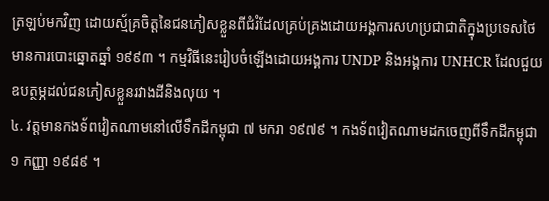ត្រឡប់មកវិញ ដោយស្ម័គ្រចិត្តនៃជនភៀសខ្លួនពីជំរំដែលគ្រប់គ្រងដោយអង្គការសហប្រជាជាតិក្នុងប្រទេសថៃ មានការបោះឆ្នោតឆ្នាំ ១៩៩៣ ។ កម្មវិធីនេះរៀបចំឡើងដោយអង្គការ UNDP និងអង្គការ UNHCR ដែលជួយឧបត្ថម្ភដល់ជនភៀសខ្លួនរវាងដីនិងលុយ ។
៤. វត្តមានកងទ័ពវៀតណាមនៅលើទឹកដីកម្ពុជា ៧ មករា ១៩៧៩ ។ កងទ័ពវៀតណាមដកចេញពីទឹកដីកម្ពុជា ១ កញ្ញា ១៩៨៩ ។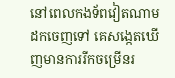នៅពេលកងទ័ពវៀតណាមដកចេញទៅ គេសង្កេតឃើញមានការរីកចម្រើនរ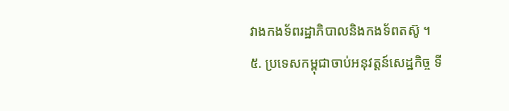វាងកងទ័ពរដ្ឋាភិបាលនិងកងទ័ពតស៊ូ ។
៥. ប្រទេសកម្ពុជាចាប់អនុវត្តន៍សេដ្ឋកិច្ច ទី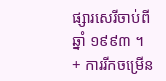ផ្សារសេរីចាប់ពីឆ្នាំ ១៩៩៣ ។
+ ការរីកចម្រើន